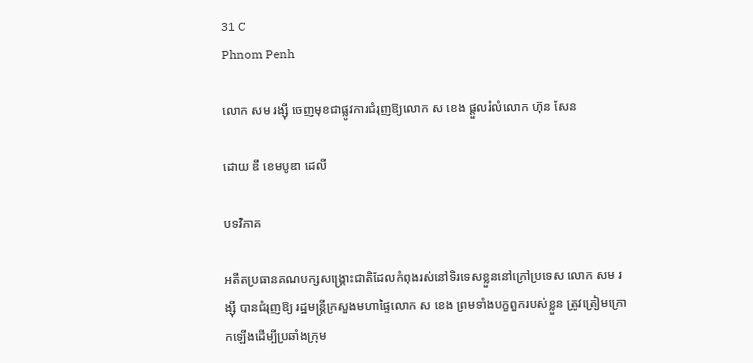31 C
Phnom Penh

លោក សម រង្ស៊ី ចេញមុខជាផ្លូវការជំរុញឱ្យលោក ស ខេង ផ្តួលរំលំលោក ហ៊ុន សែន

ដោយ ឌឹ ខេមបូឌា ដេលី

បទវិភាគ

អតីតប្រធានគណបក្សសង្គ្រោះជាតិដែលកំពុងរស់នៅទិរទេសខ្លួននៅក្រៅប្រទេស លោក សម រង្ស៊ី បានជំរុញឱ្យ រដ្ឋមន្ត្រីក្រសួងមហាផ្ទៃលោក ស ខេង ព្រមទាំងបក្ខពួករបស់ខ្លួន ត្រូវត្រៀមក្រោកឡើងដើម្បីប្រឆាំងក្រុម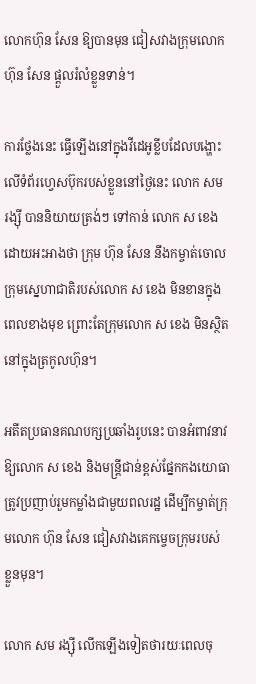លោកហ៊ុន សែន ឱ្យបានមុន ជៀសវាងក្រុមលោក ហ៊ុន សែន ផ្តួលរំលំខ្លួនទាន់។

ការថ្លែងនេះ ធ្វើឡើងនៅក្នុងវីដេអូខ្លីបដែលបង្ហោះលើទំព័រហ្វេសប៊ុករបស់ខ្លួននៅថ្ងៃនេះ លោក សម រង្ស៊ី បាននិយាយត្រង់ៗ ទៅកាន់ លោក ស ខេង ដោយអះអាងថា ក្រុម ហ៊ុន សែន នឹងកម្ចាត់ចោលក្រុមស្នេហាជាតិរបស់លោក ស ខេង មិនខានក្នុងពេលខាងមុខ ព្រោះតែក្រុមលោក ស ខេង មិនស្ថិតនៅក្នុងត្រកូលហ៊ុន។

អតីតប្រធានគណបក្សប្រឆាំងរូបនេះ បានអំពាវនាវឱ្យលោក ស ខេង និងមន្ត្រីជាន់ខ្ពស់ផ្នែកកងយោធា ត្រូវប្រញាប់រួមកម្លាំងជាមួយពលរដ្ឋ ដើម្បីកម្ចាត់ក្រុមលោក ហ៊ុន សែន ជៀសវាងគេកម្ចេចក្រុមរបស់                  ខ្លួនមុន។

លោក សម រង្ស៊ី លើកឡើងទៀតថារយៈពេលចុ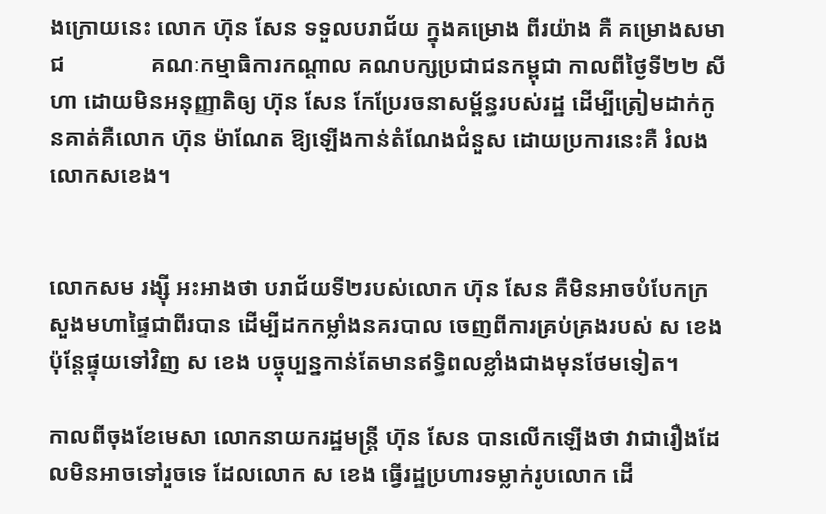ងក្រោយនេះ លោក ហ៊ុន សែន ទទួលបរាជ័យ ក្នុងគម្រោង ពីរយ៉ាង គឺ គម្រោងសមាជ               គណៈកម្មាធិការកណ្តាល គណបក្សប្រជាជនកម្ពុជា កាលពីថ្ងៃទី២២ សីហា ដោយមិនអនុញ្ញាតិឲ្យ ហ៊ុន សែន កែប្រែរចនាសម្ព័ន្ធរបស់រដ្ឋ ដើម្បីត្រៀមដាក់កូនគាត់គឺលោក ហ៊ុន ម៉ាណែត ឱ្យឡើងកាន់តំណែងជំនួស ដោយប្រការនេះគឺ រំលងលោកសខេង។


លោកសម រង្ស៊ី អះអាងថា បរាជ័យទី២របស់លោក ហ៊ុន សែន គឺមិនអាចបំបែកក្រសួងមហាផ្ទៃជាពីរបាន ដើម្បីដកកម្លាំងនគរបាល ចេញពីការគ្រប់គ្រងរបស់ ស ខេង ប៉ុន្តែផ្ទុយទៅវិញ ស ខេង បច្ចុប្បន្នកាន់តែមានឥទ្ធិពលខ្លាំងជាងមុនថែមទៀត។

កាលពីចុងខែមេសា លោកនាយករដ្ឋមន្ត្រី ហ៊ុន សែន បានលើកឡើងថា វាជារឿងដែលមិនអាចទៅរួចទេ ដែលលោក ស ខេង ធ្វើរដ្ឋប្រហារទម្លាក់រូបលោក ដើ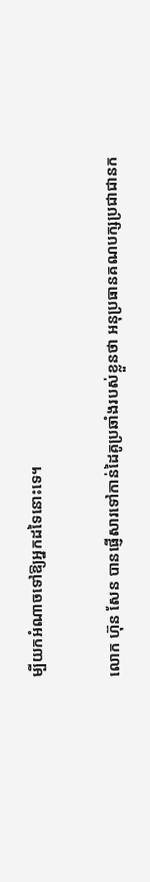ម្បីយកអំណាចទៅឱ្យអ្នកដទៃនោះទេ។

លោក ហ៊ុន សែន បានផ្ញើសារទៅកាន់ដៃគូប្រឆាំងរបស់ខ្លួនថា អនុប្រធានគណបក្សប្រជាជានក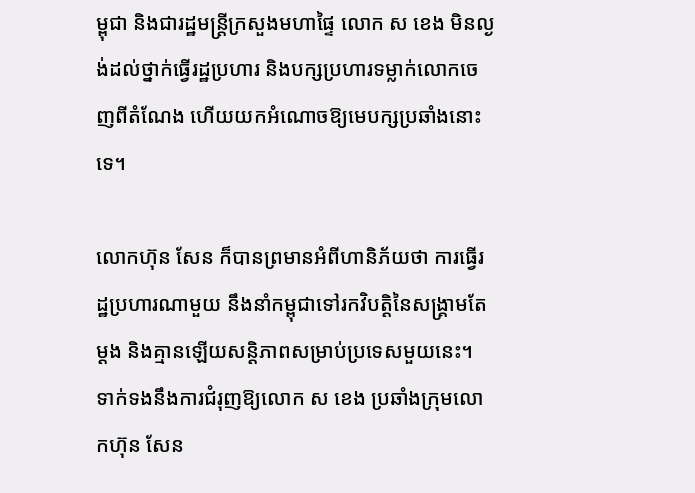ម្ពុជា និងជារដ្ឋមន្ត្រីក្រសួងមហាផ្ទៃ លោក ស ខេង មិនល្ងង់ដល់ថ្នាក់ធ្វើរដ្ឋប្រហារ និងបក្សប្រហារទម្លាក់លោកចេញពីតំណែង ហើយយកអំណោចឱ្យមេបក្សប្រឆាំងនោះទេ។

លោកហ៊ុន សែន ក៏បានព្រមានអំពីហានិភ័យថា ការធ្វើរដ្ឋប្រហារណាមួយ នឹងនាំកម្ពុជាទៅរកវិបត្តិនៃសង្គ្រាមតែម្តង និងគ្មានឡើយសន្តិភាពសម្រាប់ប្រទេសមួយនេះ។ ទាក់ទងនឹងការជំរុញឱ្យលោក ស ខេង ប្រឆាំងក្រុមលោកហ៊ុន សែន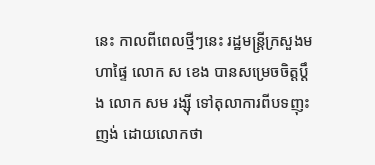នេះ កាលពីពេលថ្មីៗនេះ រដ្ឋមន្ត្រីក្រសួងមហាផ្ទៃ លោក ស ខេង បានសម្រេចចិត្តប្តឹង លោក សម រង្ស៊ី ទៅតុលាការពីបទញុះញង់ ដោយលោកថា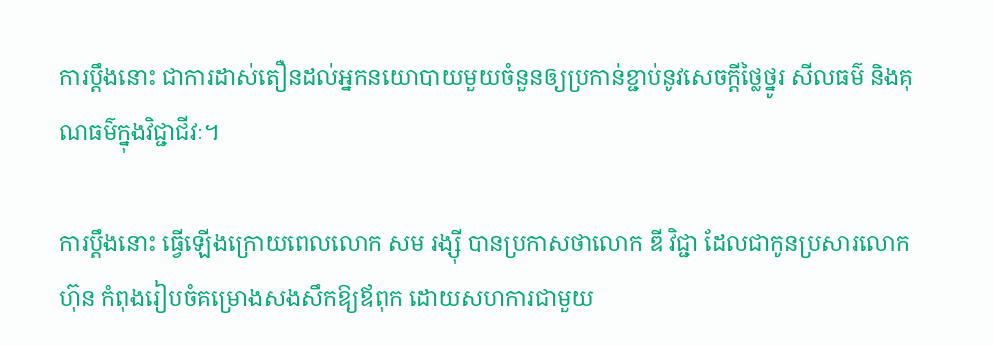ការប្តឹងនោះ ជាការដាស់តឿនដល់អ្នកនយោបាយមួយចំនួនឲ្យប្រកាន់ខ្ជាប់នូវសេចក្តីថ្លៃថ្នូរ សីលធម៌ និងគុណធម៌ក្នុងវិជ្ជាជីវៈ។

ការប្តឹងនោះ ធ្វើឡើងក្រោយពេលលោក សម រង្ស៊ី បានប្រកាសថាលោក ឌី វិជ្ជា ដែលជាកូនប្រសារលោកហ៊ុន កំពុងរៀបចំគម្រោងសងសឹកឱ្យឪពុក ដោយសហការជាមួយ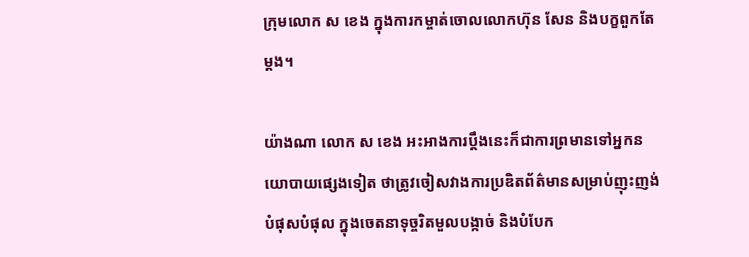ក្រុមលោក ស ខេង ក្នុងការកម្ចាត់ចោលលោកហ៊ុន សែន និងបក្ខពួកតែម្តង។

យ៉ាងណា លោក ស ខេង អះអាងការប្តឹងនេះក៏ជាការព្រមានទៅអ្នកនយោបាយផ្សេងទៀត ថាត្រូវចៀសវាងការប្រឌិតព័ត៌មានសម្រាប់ញុះញង់ បំផុសបំផុល ក្នុងចេតនាទុច្ចរិតមួលបង្កាច់ និងបំបែក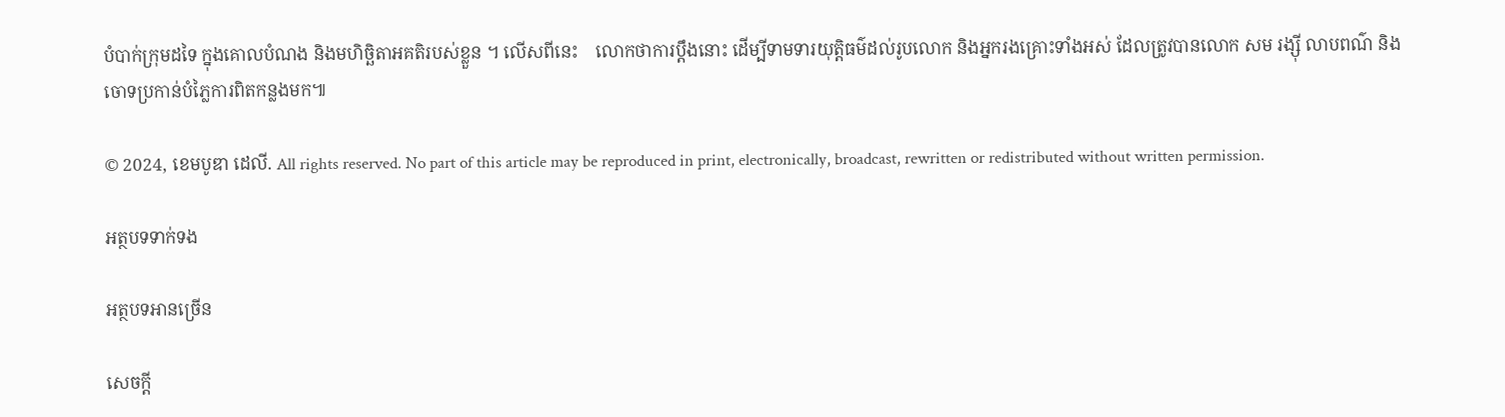បំបាក់ក្រុមដទៃ ក្នុងគោលបំណង និងមហិច្ឆិតាអគតិរបស់ខ្លួន ។ លើសពីនេះ    លោកថាការប្តឹងនោះ ដើម្បីទាមទារយុត្តិធម៌ដល់រូបលោក និងអ្នករងគ្រោះទាំងអស់ ដែលត្រូវបានលោក សម រង្ស៊ី លាបពណ៌ និងចោទប្រកាន់បំភ្លៃការពិតកន្លងមក៕

© 2024, ខេមបូឌា ដេលី. All rights reserved. No part of this article may be reproduced in print, electronically, broadcast, rewritten or redistributed without written permission.

អត្ថបទទាក់ទង

អត្ថបទអានច្រើន

សេចក្ដី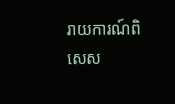រាយការណ៍ពិសេស